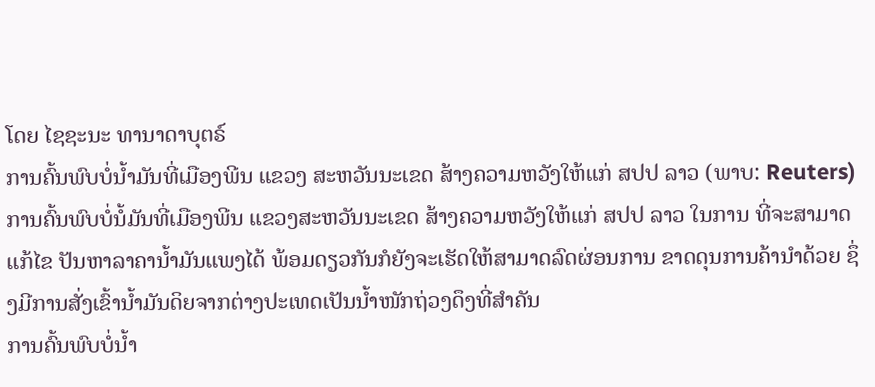ໂດຍ ໄຊຊະນະ ທານາດາບຸຕຣ໌
ການຄົ້ນພົບບໍ່ນ້ຳມັນທີ່ເມືອງພີນ ແຂວງ ສະຫວັນນະເຂດ ສ້າງຄວາມຫວັງໃຫ້ແກ່ ສປປ ລາວ (ພາບ: Reuters) ການຄົ້ນພົບບໍ່ນໍ້ມັນທີ່ເມືອງພີນ ແຂວງສະຫວັນນະເຂດ ສ້າງຄວາມຫວັງໃຫ້ແກ່ ສປປ ລາວ ໃນການ ທີ່ຈະສາມາດແກ້ໄຂ ປັນຫາລາຄານ້ຳມັນແພງໄດ້ ພ້ອມດຽວກັນກໍຍັງຈະເຮັດໃຫ້ສາມາດລົດຜ່ອນການ ຂາດດຸນການຄ້ານຳດ້ວຍ ຊຶ່ງມີການສັ່ງເຂົ້ານ້ຳມັນດິຍຈາກຕ່າງປະເທດເປັນນ້ຳໜັກຖ່ວງດຶງທີ່ສຳຄັນ
ການຄົ້ນພົບບໍ່ນ້ຳ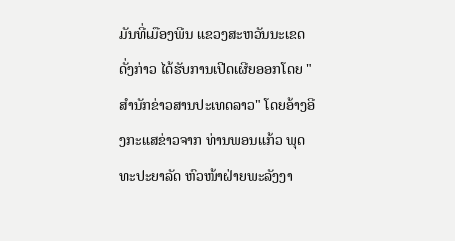ມັນທີ່ເມືອງພີນ ແຂວງສະຫວັນນະເຂດດັ່ງກ່າວ ໄດ້ຮັບການເປີດເຜີຍອອກໂດຍ "ສຳນັກຂ່າວສານປະເທດລາວ" ໂດຍອ້າງອີງກະແສຂ່າວຈາກ ທ່ານພອນແກ້ວ ພຸດທະປະຍາລັດ ຫົວໜ້າຝ່າຍພະລັງງາ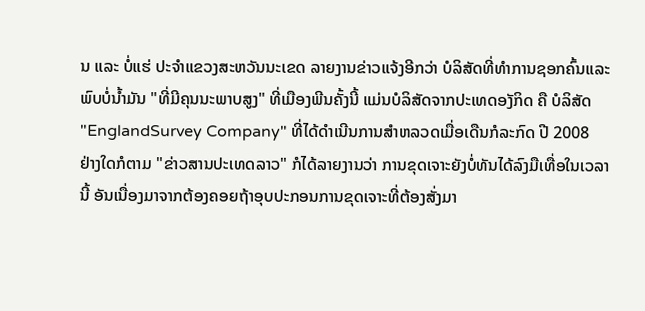ນ ແລະ ບໍ່ແຮ່ ປະຈຳແຂວງສະຫວັນນະເຂດ ລາຍງານຂ່າວແຈ້ງອີກວ່າ ບໍລິສັດທີ່ທຳການຊອກຄົ້ນແລະພົບບໍ່ນ້ຳມັນ "ທີ່ມີຄຸນນະພາບສູງ" ທີ່ເມືອງພີນຄັ້ງນີ້ ແມ່ນບໍລິສັດຈາກປະເທດອງັກິດ ຄື ບໍລິສັດ "EnglandSurvey Company" ທີ່ໄດ້ດຳເນີນການສຳຫລວດເມື່ອເດືນກໍລະກົດ ປີ 2008
ຢ່າງໃດກໍຕາມ "ຂ່າວສານປະເທດລາວ" ກໍໄດ້ລາຍງານວ່າ ການຂຸດເຈາະຍັງບໍ່ທັນໄດ້ລົງມືເທື່ອໃນເວລານີ້ ອັນເນື່ອງມາຈາກຕ້ອງຄອຍຖ້າອຸບປະກອນການຂຸດເຈາະທີ່ຕ້ອງສັ່ງມາ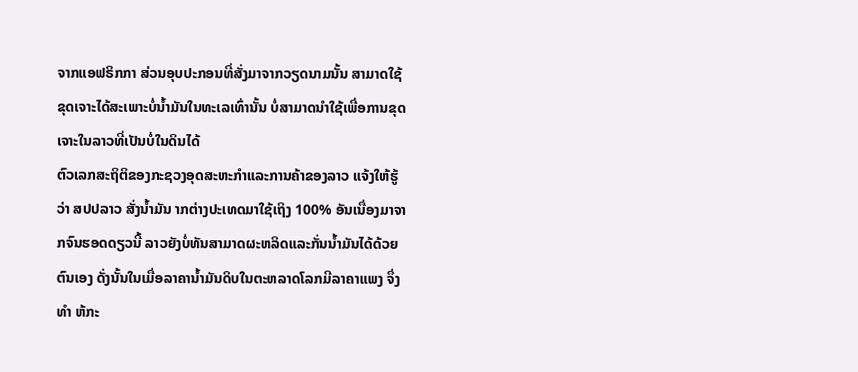ຈາກແອຟຣິກກາ ສ່ວນອຸບປະກອນທີ່ສັ່ງມາຈາກວຽດນາມນັ້ນ ສາມາດໃຊ້ຂຸດເຈາະໄດ້ສະເພາະບໍ່ນ້ຳມັນໃນທະເລເທົ່ານັ້ນ ບໍ່ສາມາດນຳໃຊ້ເພື່ອການຂຸດເຈາະໃນລາວທີ່ເປັນບໍ່ໃນດິນໄດ້
ຕົວເລກສະຖິຕິຂອງກະຊວງອຸດສະຫະກຳແລະການຄ້າຂອງລາວ ແຈ້ງໃຫ້ຮູ້ວ່າ ສປປລາວ ສັ່ງນ້ຳມັນ າກຕ່າງປະເທດມາໃຊ້ເຖິງ 100% ອັນເນື່ອງມາຈາກຈົນຮອດດຽວນີ້ ລາວຍັງບໍ່ທັນສາມາດຜະຫລິດແລະກັ່ນນ້ຳມັນໄດ້ດ້ວຍຕົນເອງ ດັ່ງນັ້ນໃນເມື່ອລາຄານ້ຳມັນດິບໃນຕະຫລາດໂລກມີລາຄາແພງ ຈຶ່ງທຳ ຫ້ກະ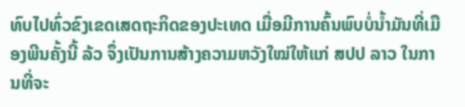ທົບໄປທົ່ວຂົງເຂດເສດຖະກິດຂອງປະເທດ ເມື່ອມີການຄົ້ນພົບບໍ່ນ້ຳມັນທີ່ເມືອງພີນຄັ້ງນີ້ ລ້ວ ຈຶ່ງເປັນການສ້າງຄວາມຫວັງໃໝ່ໃຫ້ແກ່ ສປປ ລາວ ໃນການທີ່ຈະ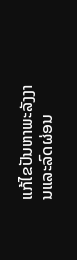ແກ້ໄຂປັນຫາພະລັງງານແລະລົດຜ່ອນ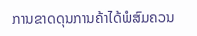ການຂາດດຸນການຄ້າໄດ້ພໍສົມຄວນ